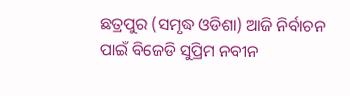ଛତ୍ରପୁର (ସମୃଦ୍ଧ ଓଡିଶା) ଆଜି ନିର୍ବାଚନ ପାଇଁ ବିଜେଡି ସୁପ୍ରିମ ନବୀନ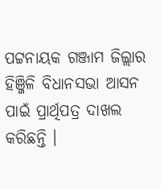ପଟ୍ଟନାୟକ ଗଞ୍ଜାମ ଜିଲ୍ଲାର ହିଞ୍ଜିଳି ବିଧାନସଭା ଆସନ ପାଇଁ ପ୍ରାର୍ଥିପତ୍ର ଦାଖଲ କରିଛନ୍ତି ।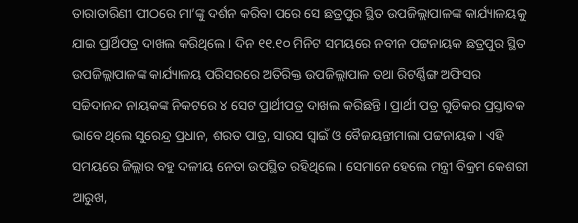ତାରାତାରିଣୀ ପୀଠରେ ମା’ଙ୍କୁ ଦର୍ଶନ କରିବା ପରେ ସେ ଛତ୍ରପୁର ସ୍ଥିତ ଉପଜିଲ୍ଲାପାଳଙ୍କ କାର୍ଯ୍ୟାଳୟକୁ ଯାଇ ପ୍ରାର୍ଥିପତ୍ର ଦାଖଲ କରିଥିଲେ । ଦିନ ୧୧.୧୦ ମିନିଟ ସମୟରେ ନବୀନ ପଟ୍ଟନାୟକ ଛତ୍ରପୁର ସ୍ଥିତ ଉପଜିଲ୍ଲାପାଳଙ୍କ କାର୍ଯ୍ୟାଳୟ ପରିସରରେ ଅତିରିକ୍ତ ଉପଜିଲ୍ଲାପାଳ ତଥା ରିଟର୍ଣ୍ଣିଙ୍ଗ ଅଫିସର ସଚ୍ଚିଦାନନ୍ଦ ନାୟକଙ୍କ ନିକଟରେ ୪ ସେଟ ପ୍ରାର୍ଥୀପତ୍ର ଦାଖଲ କରିଛନ୍ତି । ପ୍ରାର୍ଥୀ ପତ୍ର ଗୁଡିକର ପ୍ରସ୍ତାବକ ଭାବେ ଥିଲେ ସୁରେନ୍ଦ୍ର ପ୍ରଧାନ, ଶରତ ପାତ୍ର, ସାରସ ସ୍ୱାଇଁ ଓ ବୈଜୟନ୍ତୀମାଲା ପଟ୍ଟନାୟକ । ଏହି ସମୟରେ ଜିଲ୍ଲାର ବହୁ ଦଳୀୟ ନେତା ଉପସ୍ଥିତ ରହିଥିଲେ । ସେମାନେ ହେଲେ ମନ୍ତ୍ରୀ ବିକ୍ରମ କେଶରୀ ଆରୁଖ,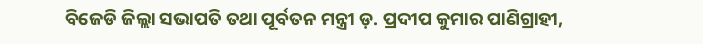ବିଜେଡି ଜିଲ୍ଲା ସଭାପତି ତଥା ପୂର୍ବତନ ମନ୍ତ୍ରୀ ଡ଼. ପ୍ରଦୀପ କୁମାର ପାଣିଗ୍ରାହୀ,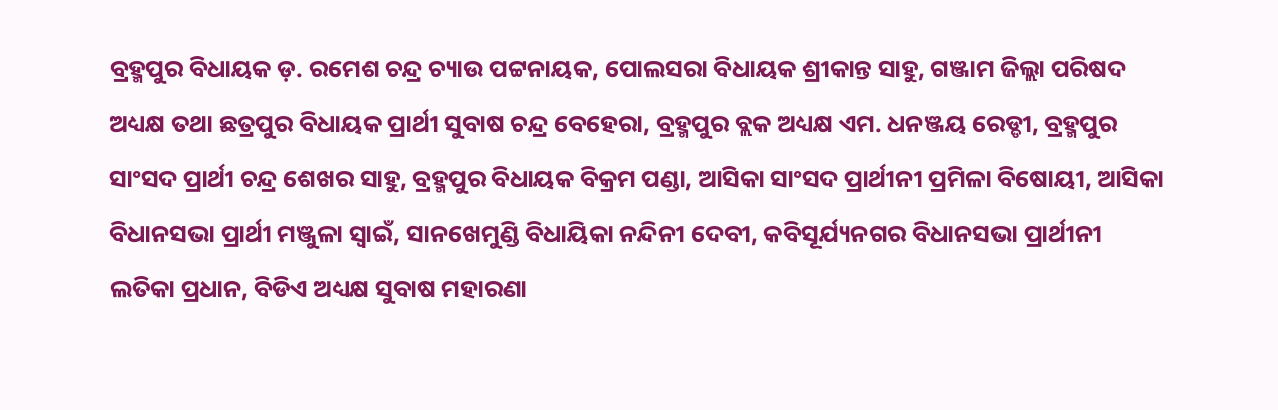ବ୍ରହ୍ମପୁର ବିଧାୟକ ଡ଼. ରମେଶ ଚନ୍ଦ୍ର ଚ୍ୟାଉ ପଟ୍ଟନାୟକ, ପୋଲସରା ବିଧାୟକ ଶ୍ରୀକାନ୍ତ ସାହୁ, ଗଞ୍ଜାମ ଜିଲ୍ଲା ପରିଷଦ ଅଧ୍ୟକ୍ଷ ତଥା ଛତ୍ରପୁର ବିଧାୟକ ପ୍ରାର୍ଥୀ ସୁବାଷ ଚନ୍ଦ୍ର ବେହେରା, ବ୍ରହ୍ମପୁର ବ୍ଲକ ଅଧ୍ୟକ୍ଷ ଏମ. ଧନଞ୍ଜୟ ରେଡ୍ଡୀ, ବ୍ରହ୍ମପୁର ସାଂସଦ ପ୍ରାର୍ଥୀ ଚନ୍ଦ୍ର ଶେଖର ସାହୁ, ବ୍ରହ୍ମପୁର ବିଧାୟକ ବିକ୍ରମ ପଣ୍ଡା, ଆସିକା ସାଂସଦ ପ୍ରାର୍ଥୀନୀ ପ୍ରମିଳା ବିଷୋୟୀ, ଆସିକା ବିଧାନସଭା ପ୍ରାର୍ଥୀ ମଞ୍ଜୁଳା ସ୍ୱାଇଁ, ସାନଖେମୁଣ୍ଡି ବିଧାୟିକା ନନ୍ଦିନୀ ଦେବୀ, କବିସୂର୍ଯ୍ୟନଗର ବିଧାନସଭା ପ୍ରାର୍ଥୀନୀ ଲତିକା ପ୍ରଧାନ, ବିଡିଏ ଅଧ୍ୟକ୍ଷ ସୁବାଷ ମହାରଣା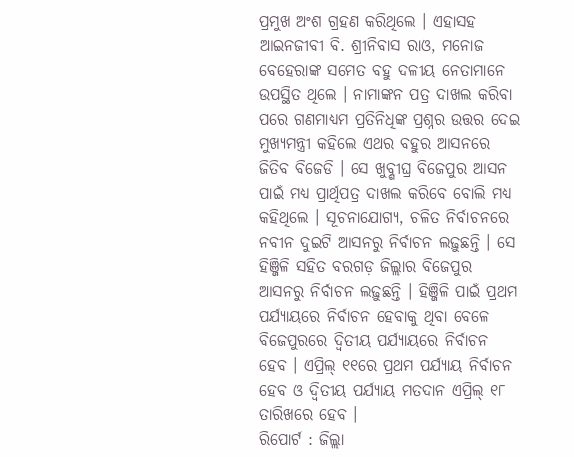ପ୍ରମୁଖ ଅଂଶ ଗ୍ରହଣ କରିଥିଲେ । ଏହାସହ ଆଇନଜୀବୀ ବି. ଶ୍ରୀନିବାସ ରାଓ, ମନୋଜ ବେହେରାଙ୍କ ସମେତ ବହୁ ଦଳୀୟ ନେତାମାନେ ଉପସ୍ଥିତ ଥିଲେ । ନାମାଙ୍କନ ପତ୍ର ଦାଖଲ କରିବା ପରେ ଗଣମାଧ୍ୟମ ପ୍ରତିନିଧିଙ୍କ ପ୍ରଶ୍ନର ଉତ୍ତର ଦେଇ ମୁଖ୍ୟମନ୍ତ୍ରୀ କହିଲେ ଏଥର ବହୁର ଆସନରେ ଜିତିବ ବିଜେଡି । ସେ ଖୁବ୍ଶୀଘ୍ର ବିଜେପୁର ଆସନ ପାଇଁ ମଧ୍ୟ ପ୍ରାର୍ଥିପତ୍ର ଦାଖଲ କରିବେ ବୋଲି ମଧ୍ୟ କହିଥିଲେ । ସୂଚନାଯୋଗ୍ୟ, ଚଳିତ ନିର୍ବାଚନରେ ନବୀନ ଦୁଇଟି ଆସନରୁ ନିର୍ବାଚନ ଲଢ଼ୁଛନ୍ତି । ସେ ହିଞ୍ଜିଳି ସହିତ ବରଗଡ଼ ଜିଲ୍ଲାର ବିଜେପୁର ଆସନରୁ ନିର୍ବାଚନ ଲଢ଼ୁଛନ୍ତି । ହିଞ୍ଜିଳି ପାଇଁ ପ୍ରଥମ ପର୍ଯ୍ୟାୟରେ ନିର୍ବାଚନ ହେବାକୁ ଥିବା ବେଳେ ବିଜେପୁରରେ ଦ୍ୱିତୀୟ ପର୍ଯ୍ୟାୟରେ ନିର୍ବାଚନ ହେବ । ଏପ୍ରିଲ୍ ୧୧ରେ ପ୍ରଥମ ପର୍ଯ୍ୟାୟ ନିର୍ବାଚନ ହେବ ଓ ଦ୍ୱିତୀୟ ପର୍ଯ୍ୟାୟ ମତଦାନ ଏପ୍ରିଲ୍ ୧୮ ତାରିଖରେ ହେବ ।
ରିପୋର୍ଟ : ଜିଲ୍ଲା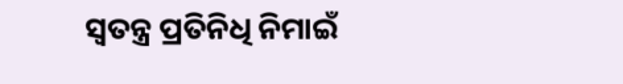ସ୍ୱତନ୍ତ୍ର ପ୍ରତିନିଧି ନିମାଇଁ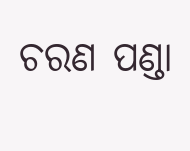ଚରଣ ପଣ୍ଡା